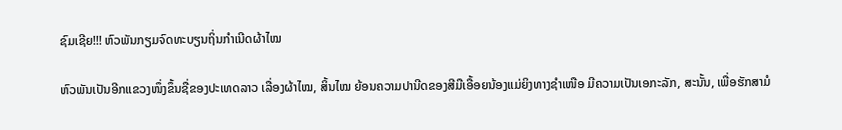ຊົມເຊີຍ!!! ຫົວພັນກຽມຈົດທະບຽນຖິ່ນກຳເນີດຜ້າໄໝ

ຫົວພັນເປັນອີກແຂວງໜຶ່ງຂຶ້ນຊື່ຂອງປະເທດລາວ ເລື່ອງຜ້າໄໝ, ສິ້ນໄໝ ຍ້ອນຄວາມປານີດຂອງສີມືເອື້ອຍນ້ອງແມ່ຍິງທາງຊໍາເໜືອ ມີຄວາມເປັນເອກະລັກ, ສະນັ້ນ, ເພື່ອຮັກສາມໍ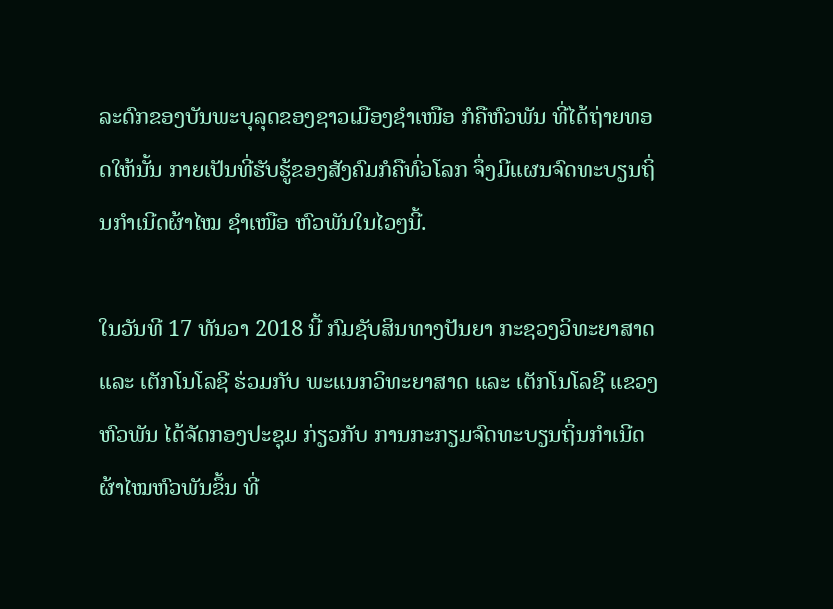ລະດົກຂອງບັນພະບຸລຸດຂອງຊາວເມືອງຊໍາເໜືອ ກໍຄືຫົວພັນ ທີ່ໄດ້ຖ່າຍທອດໃຫ້ນັ້ນ ກາຍເປັນທີ່ຮັບຮູ້ຂອງສັງຄົມກໍຄືທົ່ວໂລກ ຈຶ່ງມີແຜນຈົດທະບຽນຖິ່ນກຳເນີດຜ້າໄໝ ຊໍາເໜືອ ຫົວພັນໃນໄວໆນີ້.

ໃນວັນທີ 17 ທັນວາ 2018 ນີ້ ກົມຊັບສິນທາງປັນຍາ ກະຊວງວິທະຍາສາດ ແລະ ເຕັກໂນໂລຊີ ຮ່ວມກັບ ພະແນກວິທະຍາສາດ ແລະ ເຕັກໂນໂລຊີ ແຂວງຫົວພັນ ໄດ້ຈັດກອງປະຊຸມ ກ່ຽວກັບ ການກະກຽມຈົດທະບຽນຖິ່ນກຳເນີດຜ້າໄໝຫົວພັນຂຶ້ນ ທີ່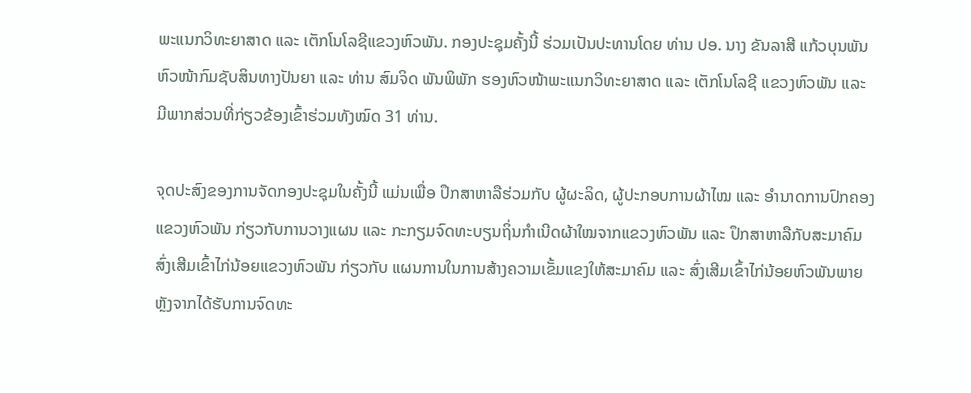ພະແນກວິທະຍາສາດ ແລະ ເຕັກໂນໂລຊີແຂວງຫົວພັນ. ກອງປະຊຸມຄັ້ງນີ້ ຮ່ວມເປັນປະທານໂດຍ ທ່ານ ປອ. ນາງ ຂັນລາສີ ແກ້ວບຸນພັນ ຫົວໜ້າກົມຊັບສິນທາງປັນຍາ ແລະ ທ່ານ ສົມຈິດ ພັນພິພັກ ຮອງຫົວໜ້າພະແນກວິທະຍາສາດ ແລະ ເຕັກໂນໂລຊີ ແຂວງຫົວພັນ ແລະ ມີພາກສ່ວນທີ່ກ່ຽວຂ້ອງເຂົ້າຮ່ວມທັງໝົດ 31 ທ່ານ.

ຈຸດປະສົງຂອງການຈັດກອງປະຊຸມໃນຄັ້ງນີ້ ແມ່ນເພື່ອ ປຶກສາຫາລືຮ່ວມກັບ ຜູ້ຜະລິດ, ຜູ້ປະກອບການຜ້າໄໝ ແລະ ອໍານາດການປົກຄອງແຂວງຫົວພັນ ກ່ຽວກັບການວາງແຜນ ແລະ ກະກຽມຈົດທະບຽນຖິ່ນກໍາເນີດຜ້າໃໝຈາກແຂວງຫົວພັນ ແລະ ປຶກສາຫາລືກັບສະມາຄົມສົ່ງເສີມເຂົ້າໄກ່ນ້ອຍແຂວງຫົວພັນ ກ່ຽວກັບ ແຜນການໃນການສ້າງຄວາມເຂັ້ມແຂງໃຫ້ສະມາຄົມ ແລະ ສົ່ງເສີມເຂົ້າໄກ່ນ້ອຍຫົວພັນພາຍຫຼັງຈາກໄດ້ຮັບການຈົດທະ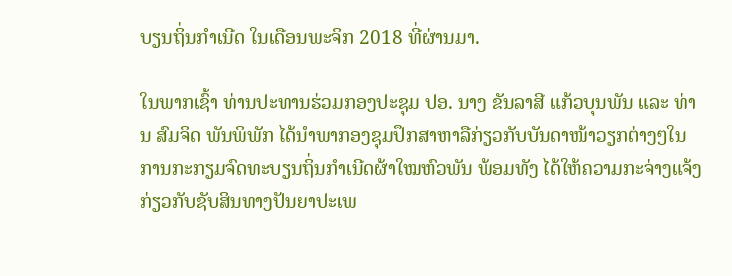ບຽນຖິ່ນກຳເນີດ ໃນເດືອນພະຈິກ 2018 ທີ່ຜ່ານມາ.

ໃນພາກເຊົ້າ ທ່ານປະທານຮ່ວມກອງປະຊຸມ ປອ. ນາງ ຂັນລາສີ ແກ້ວບຸນພັນ ແລະ ທ່ານ ສົມຈິດ ພັນພິພັກ ໄດ້ນໍາພາກອງຊຸມປຶກສາຫາລືກ່ຽວກັບບັນດາໜ້າວຽກຕ່າງໆໃນການກະກຽມຈົດທະບຽນຖິ່ນກຳເນີດຜ້າໃໝຫົວພັນ ພ້ອມທັງ ໄດ້ໃຫ້ຄວາມກະຈ່າງແຈ້ງກ່ຽວກັບຊັບສິນທາງປັນຍາປະເພ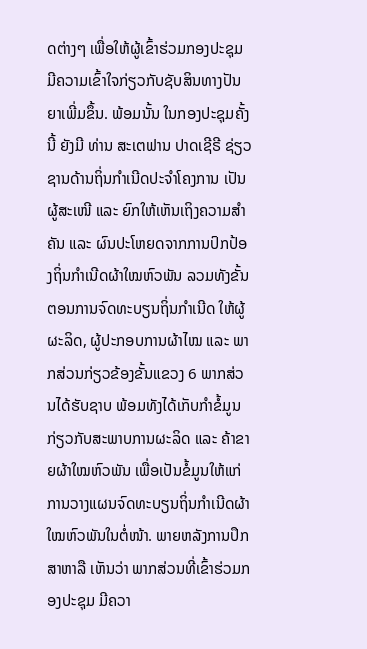ດຕ່າງໆ ເພື່ອໃຫ້ຜູ້ເຂົ້າຮ່ວມກອງປະຊຸມມີຄວາມເຂົ້າໃຈກ່ຽວກັບຊັບສິນທາງປັນຍາເພີ່ມຂຶ້ນ. ພ້ອມນັ້ນ ໃນກອງປະຊຸມຄັ້ງນີ້ ຍັງມີ ທ່ານ ສະເຕຟານ ປາດເຊີຣີ ຊ່ຽວຊານດ້ານຖິ່ນກຳເນີດປະຈໍາໂຄງການ ເປັນຜູ້ສະເໜີ ແລະ ຍົກໃຫ້ເຫັນເຖິງຄວາມສໍາຄັນ ແລະ ຜົນປະໂຫຍດຈາກການປົກປ້ອງຖິ່ນກໍາເນີດຜ້າໃໝຫົວພັນ ລວມທັງຂັ້ນຕອນການຈົດທະບຽນຖິ່ນກໍາເນີດ ໃຫ້ຜູ້ຜະລິດ, ຜູ້ປະກອບການຜ້າໄໝ ແລະ ພາກສ່ວນກ່ຽວຂ້ອງຂັ້ນແຂວງ 6 ພາກສ່ວນໄດ້ຮັບຊາບ ພ້ອມທັງໄດ້ເກັບກຳຂໍ້ມູນກ່ຽວກັບສະພາບການຜະລິດ ແລະ ຄ້າຂາຍຜ້າໃໝຫົວພັນ ເພື່ອເປັນຂໍ້ມູນໃຫ້ແກ່ການວາງແຜນຈົດທະບຽນຖິ່ນກໍາເນີດຜ້າໃໝຫົວພັນໃນຕໍ່ໜ້າ. ພາຍຫລັງການປຶກສາຫາລື ເຫັນວ່າ ພາກສ່ວນທີ່ເຂົ້າຮ່ວມກອງປະຊຸມ ມີຄວາ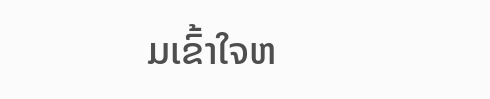ມເຂົ້າໃຈຫ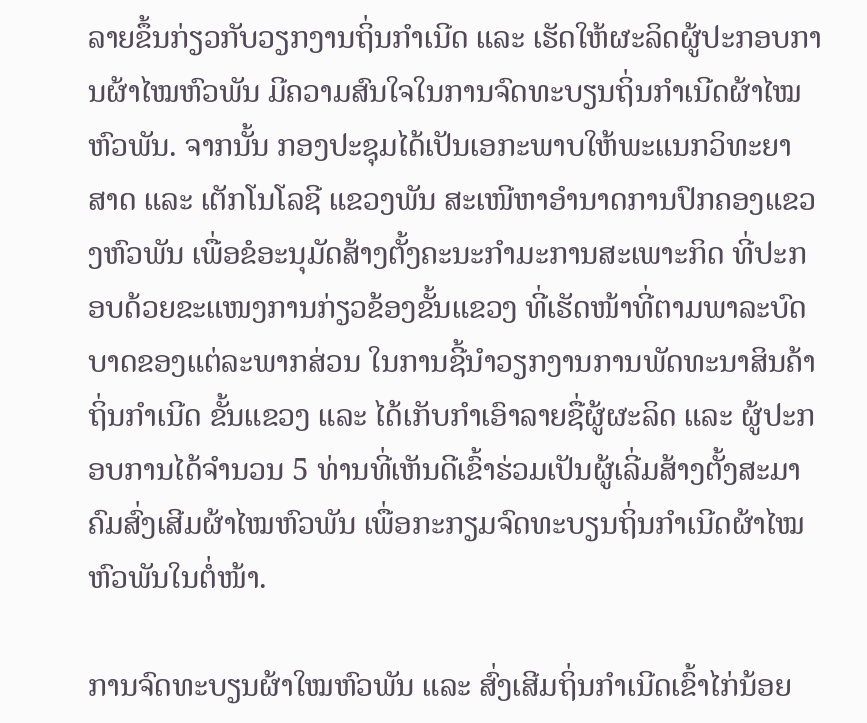ລາຍຂຶ້ນກ່ຽວກັບວຽກງານຖິ່ນກໍາເນີດ ແລະ ເຮັດໃຫ້ຜະລິດຜູ້ປະກອບການຜ້າໄໝຫົວພັນ ມີຄວາມສົນໃຈໃນການຈົດທະບຽນຖິ່ນກຳເນີດຜ້າໄໝຫົວພັນ. ຈາກນັ້ນ ກອງປະຊຸມໄດ້ເປັນເອກະພາບໃຫ້ພະແນກວິທະຍາສາດ ແລະ ເຕັກໂນໂລຊີ ແຂວງພັນ ສະເໜີຫາອຳນາດການປົກຄອງແຂວງຫົວພັນ ເພື່ອຂໍອະນຸມັດສ້າງຕັ້ງຄະນະກຳມະການສະເພາະກິດ ທີ່ປະກອບດ້ວຍຂະແໜງການກ່ຽວຂ້ອງຂັ້ນແຂວງ ທີ່ເຮັດໜ້າທີ່ຕາມພາລະບົດບາດຂອງແຕ່ລະພາກສ່ວນ ໃນການຊີ້ນໍາວຽກງານການພັດທະນາສິນຄ້າຖິ່ນກໍາເນີດ ຂັ້ນແຂວງ ແລະ ໄດ້ເກັບກຳເອົາລາຍຊື່ຜູ້ຜະລິດ ແລະ ຜູ້ປະກອບການໄດ້ຈຳນວນ 5 ທ່ານທີ່ເຫັນດີເຂົ້າຮ່ວມເປັນຜູ້ເລີ່ມສ້າງຕັ້ງສະມາຄົມສົ່ງເສີມຜ້າໄໝຫົວພັນ ເພື່ອກະກຽມຈົດທະບຽນຖິ່ນກໍາເນີດຜ້າໄໝຫົວພັນໃນຕໍ່ໜ້າ.

ການຈົດທະບຽນຜ້າໃໝຫົວພັນ ແລະ ສົ່ງເສີມຖິ່ນກໍາເນີດເຂົ້າໄກ່ນ້ອຍ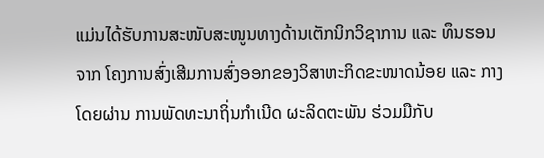ແມ່ນໄດ້ຮັບການສະໜັບສະໜູນທາງດ້ານເຕັກນິກວິຊາການ ແລະ ທຶນຮອນຈາກ ໂຄງການສົ່ງເສີມການສົ່ງອອກຂອງວິສາຫະກິດຂະໜາດນ້ອຍ ແລະ ກາງ ໂດຍຜ່ານ ການພັດທະນາຖິ່ນກໍາເນີດ ຜະລິດຕະພັນ ຮ່ວມມືກັບ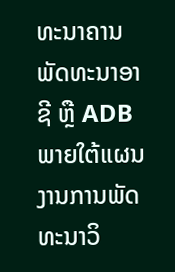ທະນາຄານພັດທະນາອາຊີ ຫຼື ADB ພາຍໃຕ້ແຜນງານການພັດທະນາວິ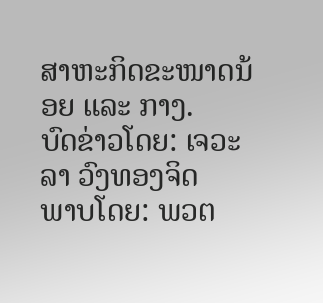ສາຫະກິດຂະໜາດນ້ອຍ ແລະ ກາງ.
ບົດຂ່າວໂດຍ: ເຈວະລາ ວົງທອງຈິດ
ພາບໂດຍ: ພວຕ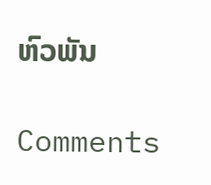ຫົວພັນ

Comments